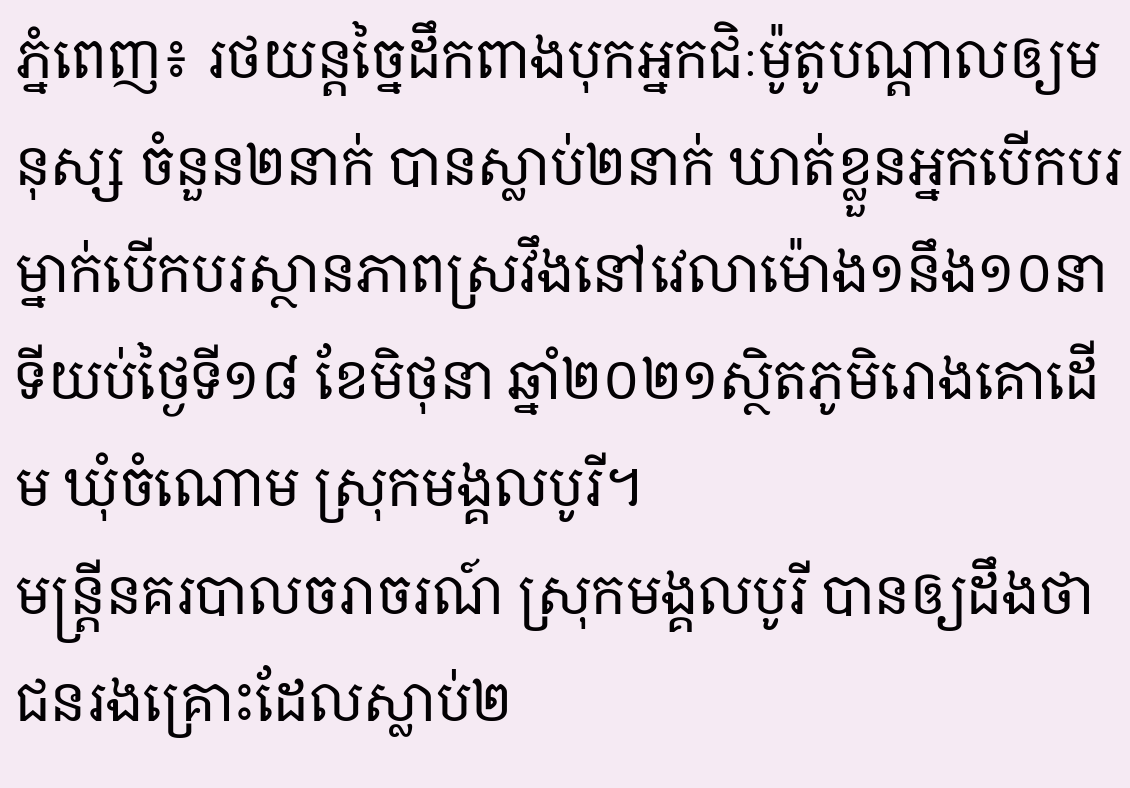ភ្នំពេញ៖ រថយន្តច្នៃដឹកពាងបុកអ្នកជិៈម៉ូតូបណ្តាលឲ្យមនុស្ស ចំនួន២នាក់ បានស្លាប់២នាក់ ឃាត់ខ្លួនអ្នកបើកបរម្នាក់បើកបរស្ថានភាពស្រវឹងនៅវេលាម៉ោង១នឹង១០នាទីយប់ថ្ងៃទី១៨ ខែមិថុនា ឆ្នាំ២០២១ស្ថិតភូមិរោងគោដើម ឃុំចំណោម ស្រុកមង្គលបូរី។
មន្ត្រីនគរបាលចរាចរណ៍ ស្រុកមង្គលបូរី បានឲ្យដឹងថា ជនរងគ្រោះដែលស្លាប់២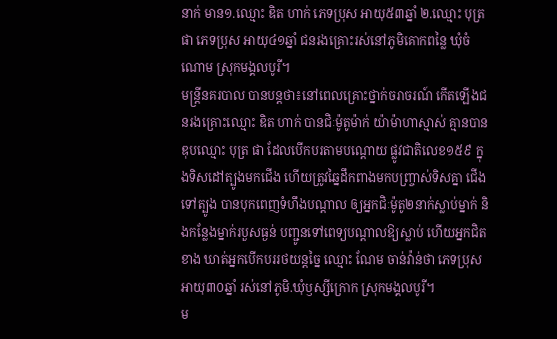នាក់ មាន១.ឈ្មោះ ឌិត ហាក់ ភេទប្រុស អាយុ៥៣ឆ្នាំ ២.ឈ្មោះ បុត្រ ផា ភេទប្រុស អាយុ៤១ឆ្នាំ ជនរងគ្រោះរស់នៅភូមិគោកពន្លៃ ឃុំចំណោម ស្រុកមង្គលបូរី។
មន្ត្រីនគរបាល បានបន្តថា៖នៅពេលគ្រោះថ្នាក់ចរាចរណ៍ កើតឡើងជនរងគ្រោះឈ្មោះ ឌិត ហាក់ បានជិៈម៉ូតូម៉ាក់ យ៉ាម៉ាហាស្មាស់ គ្មានបានឌុបឈ្មោះ បុត្រ ផា ដែលបើកបរតាមបណ្តោយ ផ្លូវជាតិលេខ១៥៩ ក្នុងទិសដៅត្បូងមកជើង ហើយត្រូវឆ្នៃដឹកពាងមកបញ្ច្រាស់ទិសគ្នា ជើងទៅត្បូង បានបុកពេញទំហឹងបណ្តាល ឲ្យអ្នកជិៈម៉ូតូ២នាក់ស្លាប់ម្នាក់ និងកន្លែងម្នាក់របួសធ្ងន់ បញ្ជូនទៅពេទ្យបណ្តាលឱ្យស្លាប់ ហើយអ្នកជិតខាង ឃាត់អ្នកបើកបររថយន្តច្នៃ ឈ្មោះ ណែម ចាន់វ៉ាន់ថា ភេទប្រុស អាយុ៣០ឆ្នាំ រស់នៅភូមិ.ឃុំឫស្សីក្រោក ស្រុកមង្គលបូរី។
ម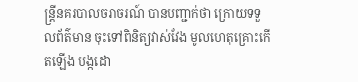ន្ត្រីនគរបាលចរាចរណ៍ បានបញ្ជាក់ថា ក្រោយទទួលព័ត៌មាន ចុះទៅពិនិត្យវាស់វែង មូលហេតុគ្រោះកើតឡើង បង្កដោ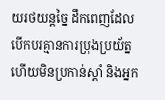យរថយន្តច្នៃ ដឹកពេញដែលបើកបរគ្មានការប្រុងប្រយ័ត្ន ហើយមិនប្រកាន់ស្តាំ និងអ្នក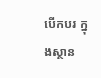បើកបរ ក្នុងស្ថាន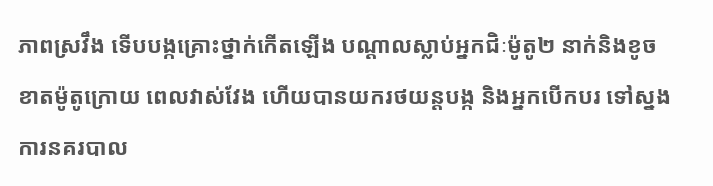ភាពស្រវឹង ទើបបង្កគ្រោះថ្នាក់កើតឡើង បណ្តាលស្លាប់អ្នកជិៈម៉ូតូ២ នាក់និងខូចខាតម៉ូតូក្រោយ ពេលវាស់វែង ហើយបានយករថយន្តបង្ក និងអ្នកបើកបរ ទៅស្នងការនគរបាល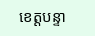ខេត្តបន្ទា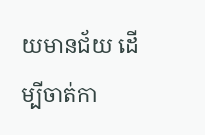យមានជ័យ ដើម្បីចាត់កា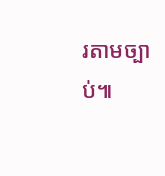រតាមច្បាប់៕